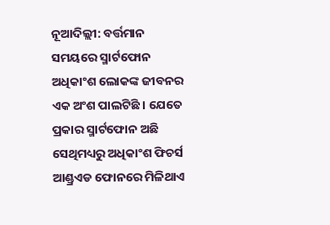ନୂଆଦିଲ୍ଲୀ: ବର୍ତ୍ତମାନ ସମୟରେ ସ୍ମାର୍ଟଫୋନ ଅଧିକାଂଶ ଲୋକଙ୍କ ଜୀବନର ଏକ ଅଂଶ ପାଲଟିଛି । ଯେତେ ପ୍ରକାର ସ୍ମାର୍ଟଫୋନ ଅଛି ସେଥିମଧ୍ୟରୁ ଅଧିକାଂଶ ଫିଚର୍ସ ଆଣ୍ଡ୍ରଏଡ ଫୋନରେ ମିଳିଥାଏ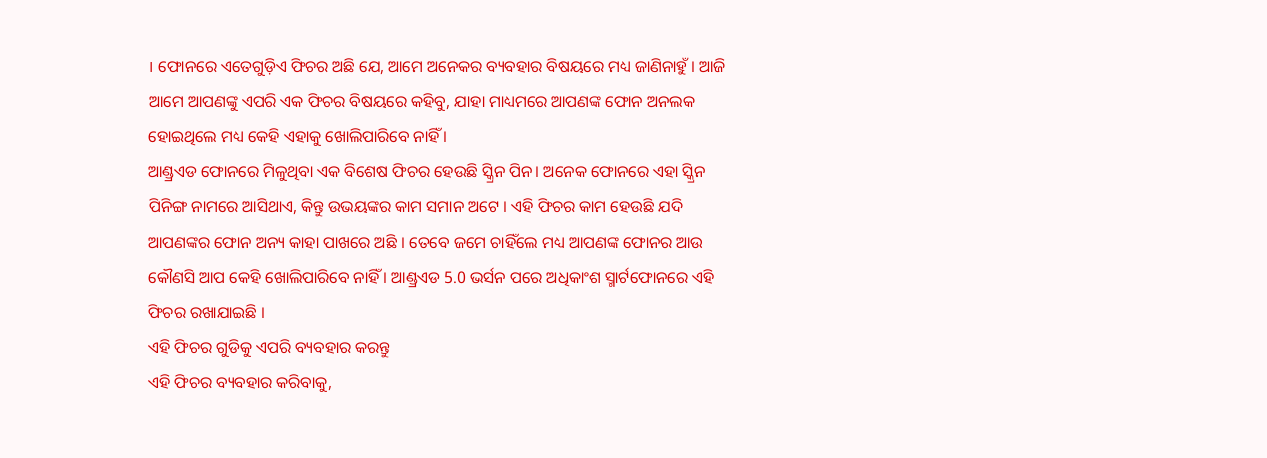। ଫୋନରେ ଏତେଗୁଡ଼ିଏ ଫିଚର ଅଛି ଯେ, ଆମେ ଅନେକର ବ୍ୟବହାର ବିଷୟରେ ମଧ୍ୟ ଜାଣିନାହୁଁ । ଆଜି ଆମେ ଆପଣଙ୍କୁ ଏପରି ଏକ ଫିଚର ବିଷୟରେ କହିବୁ, ଯାହା ମାଧ୍ୟମରେ ଆପଣଙ୍କ ଫୋନ ଅନଲକ ହୋଇଥିଲେ ମଧ୍ୟ କେହି ଏହାକୁ ଖୋଲିପାରିବେ ନାହିଁ ।
ଆଣ୍ଡ୍ରଏଡ ଫୋନରେ ମିଳୁଥିବା ଏକ ବିଶେଷ ଫିଚର ହେଉଛି ସ୍କ୍ରିନ ପିନ। ଅନେକ ଫୋନରେ ଏହା ସ୍କ୍ରିନ ପିନିଙ୍ଗ ନାମରେ ଆସିଥାଏ, କିନ୍ତୁ ଉଭୟଙ୍କର କାମ ସମାନ ଅଟେ । ଏହି ଫିଚର କାମ ହେଉଛି ଯଦି ଆପଣଙ୍କର ଫୋନ ଅନ୍ୟ କାହା ପାଖରେ ଅଛି । ତେବେ ଜମେ ଚାହିଁଲେ ମଧ୍ୟ ଆପଣଙ୍କ ଫୋନର ଆଉ କୌଣସି ଆପ କେହି ଖୋଲିପାରିବେ ନାହିଁ । ଆଣ୍ଡ୍ରଏଡ 5.0 ଭର୍ସନ ପରେ ଅଧିକାଂଶ ସ୍ମାର୍ଟଫୋନରେ ଏହି ଫିଚର ରଖାଯାଇଛି ।
ଏହି ଫିଚର ଗୁଡିକୁ ଏପରି ବ୍ୟବହାର କରନ୍ତୁ
ଏହି ଫିଚର ବ୍ୟବହାର କରିବାକୁ,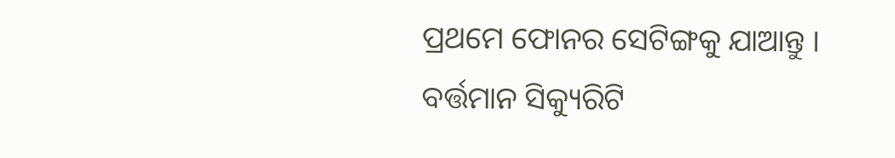ପ୍ରଥମେ ଫୋନର ସେଟିଙ୍ଗକୁ ଯାଆନ୍ତୁ ।
ବର୍ତ୍ତମାନ ସିକ୍ୟୁରିଟି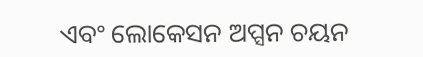ଏବଂ ଲୋକେସନ ଅପ୍ସନ ଚୟନ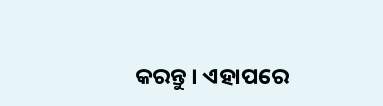କରନ୍ତୁ । ଏହାପରେ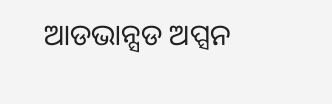ଆଡଭାନ୍ସଡ ଅପ୍ସନ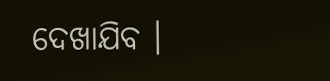ଦେଖାଯିବ ।